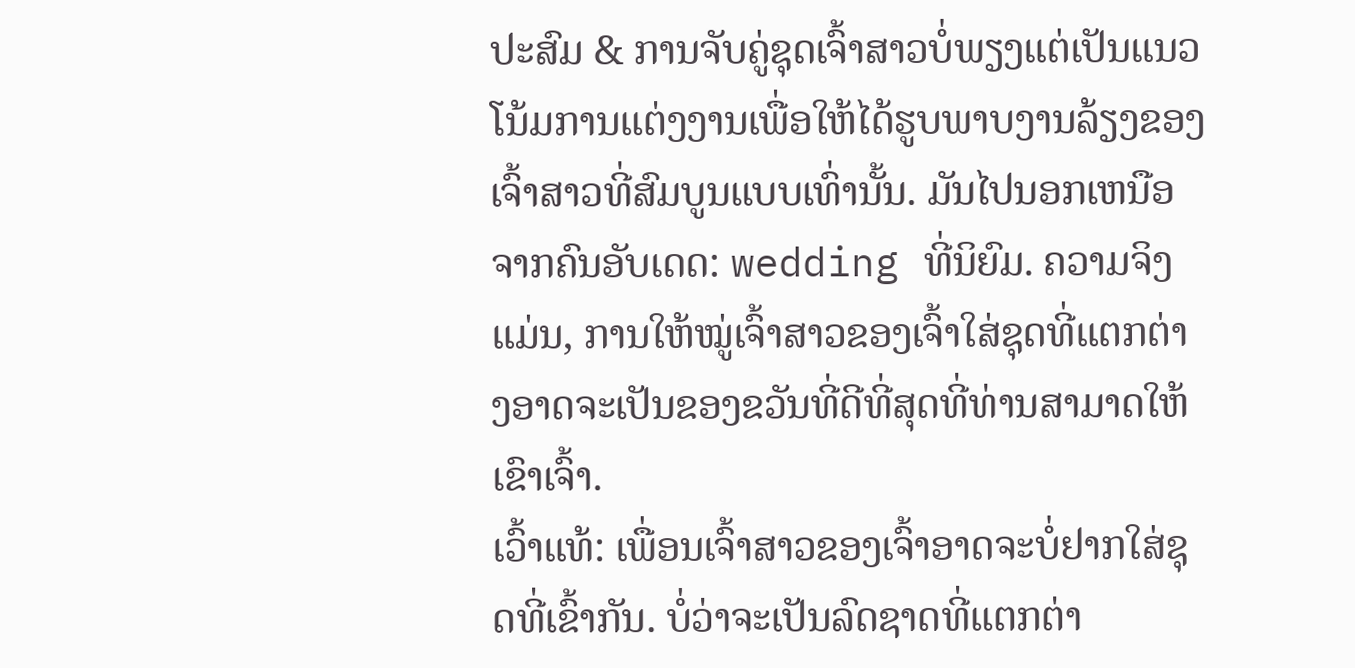ປະສົມ & ການຈັບຄູ່ຊຸດເຈົ້າສາວບໍ່ພຽງແຕ່ເປັນແນວໂນ້ມການແຕ່ງງານເພື່ອໃຫ້ໄດ້ຮູບພາບງານລ້ຽງຂອງເຈົ້າສາວທີ່ສົມບູນແບບເທົ່ານັ້ນ. ມັນໄປນອກເຫນືອຈາກຄົນອັບເດດ: wedding ທີ່ນິຍົມ. ຄວາມຈິງແມ່ນ, ການໃຫ້ໝູ່ເຈົ້າສາວຂອງເຈົ້າໃສ່ຊຸດທີ່ແຕກຕ່າງອາດຈະເປັນຂອງຂວັນທີ່ດີທີ່ສຸດທີ່ທ່ານສາມາດໃຫ້ເຂົາເຈົ້າ.
ເວົ້າແທ້: ເພື່ອນເຈົ້າສາວຂອງເຈົ້າອາດຈະບໍ່ຢາກໃສ່ຊຸດທີ່ເຂົ້າກັນ. ບໍ່ວ່າຈະເປັນລົດຊາດທີ່ແຕກຕ່າ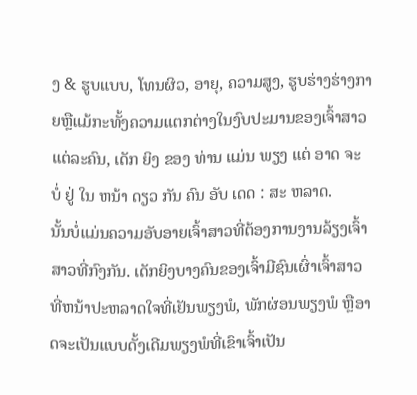ງ & ຮູບແບບ, ໂທນຜິວ, ອາຍຸ, ຄວາມສູງ, ຮູບຮ່າງຮ່າງກາຍຫຼືແມ້ກະທັ້ງຄວາມແຕກຕ່າງໃນງົບປະມານຂອງເຈົ້າສາວແຕ່ລະຄົນ, ເດັກ ຍິງ ຂອງ ທ່ານ ແມ່ນ ພຽງ ແຕ່ ອາດ ຈະ ບໍ່ ຢູ່ ໃນ ຫນ້າ ດຽວ ກັນ ຄົນ ອັບ ເດດ : ສະ ຫລາດ.
ນັ້ນບໍ່ແມ່ນຄວາມອັບອາຍເຈົ້າສາວທີ່ຕ້ອງການງານລ້ຽງເຈົ້າສາວທີ່ກົງກັນ. ເດັກຍິງບາງຄົນຂອງເຈົ້າມີຊົນເຜົ່າເຈົ້າສາວທີ່ຫນ້າປະຫລາດໃຈທີ່ເຢັນພຽງພໍ, ພັກຜ່ອນພຽງພໍ ຫຼືອາດຈະເປັນແບບດັ້ງເດີມພຽງພໍທີ່ເຂົາເຈົ້າເປັນ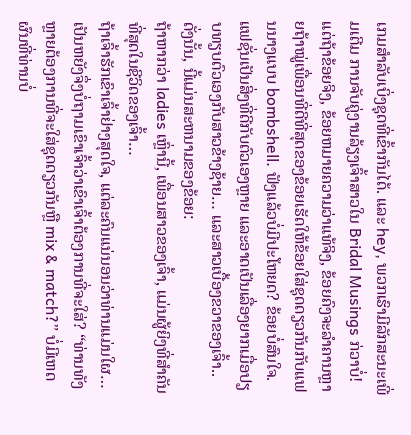ເກມສໍາລັບເບິ່ງຊຸດທີ່ເຂົ້າກັນໄດ້. ແລະ hey, ພວກເຮົາມີລັກສະນະເພີ່ມເຕີມ ການຈັບຄູ່ງານລ້ຽງເຈົ້າສາວໃນ Bridal Musings ກ່ວາບໍ່!
ແຕ່ຖ້າຂ້ອຍຈິງ, ຂ້ອຍຫມາຍຄວາມວ່າແທ້ຈິງ, ຂ້ອຍຄົງຈະລຳຄານຫຼາຍຖ້າໝູ່ເພື່ອນທີ່ດີທີ່ສຸດຂອງຂ້ອຍເຮັດໃຫ້ຂ້ອຍໃສ່ຊຸດດຽວກັນກັບແຟນນາງແບບ bombshell. ຟັງແລ້ວບໍ່ມີປະໂຫຍດ? ຂ້ອຍບໍ່ສົນໃຈ. ແຟຊັ່ນເປັນສິ່ງທີ່ດີກັບຕົວເອງຫຼາຍ ແລະອາດເປັນເລື່ອງຍາກເມື່ອປຽບທຽບຕົວເອງກັບສາວຂ້າງຊ້າຍ… ແລະສາວເບື້ອງຂວາຂອງເຈົ້າ..
ດັ່ງນັ້ນ, ນີ້ແມ່ນສະຫນາມຂອງຂ້ອຍ:
ຖ້າຫາກວ່າ ladies ເຫຼົ່ານີ້, ເພື່ອນສາວຂອງເຈົ້າ, ແມ່ນຜູ້ຍິງທີ່ສໍາຄັນທີ່ສຸດໃນຊີວິດຂອງເຈົ້າ…
ຖ້າເຈົ້າຮັກເຂົາເຈົ້າຢ່າງສຸດໃຈ, ແຕ່ລະຄົນແນ່ນອນວ່າທ່ານແມ່ນໃຜ…
ເປັນຫຍັງຈຶ່ງບໍ່ຖາມເຂົາເຈົ້າວ່າເຂົາເຈົ້າຕ້ອງການທີ່ຈະໃສ່? “ທ່ານທັງຫຼາຍຕ້ອງການທີ່ຈະໃສ່ຊຸດດຽວກັນຫຼື mix & match?” ບໍ່ມີເຫດຜົນທີ່ທ່ານບໍ່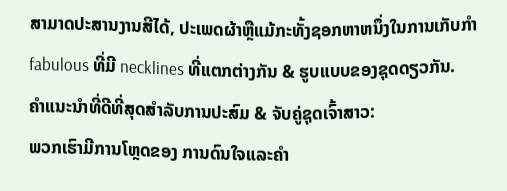ສາມາດປະສານງານສີໄດ້, ປະເພດຜ້າຫຼືແມ້ກະທັ້ງຊອກຫາຫນຶ່ງໃນການເກັບກໍາ fabulous ທີ່ມີ necklines ທີ່ແຕກຕ່າງກັນ & ຮູບແບບຂອງຊຸດດຽວກັນ.
ຄໍາແນະນໍາທີ່ດີທີ່ສຸດສໍາລັບການປະສົມ & ຈັບຄູ່ຊຸດເຈົ້າສາວ:
ພວກເຮົາມີການໂຫຼດຂອງ ການດົນໃຈແລະຄໍາ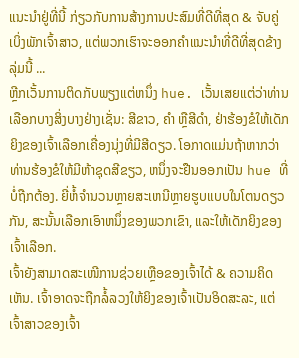ແນະນໍາຢູ່ທີ່ນີ້ ກ່ຽວກັບການສ້າງການປະສົມທີ່ດີທີ່ສຸດ & ຈັບຄູ່ເບິ່ງພັກເຈົ້າສາວ, ແຕ່ພວກເຮົາຈະອອກຄໍາແນະນໍາທີ່ດີທີ່ສຸດຂ້າງລຸ່ມນີ້ ...
ຫຼີກເວັ້ນການຕິດກັບພຽງແຕ່ຫນຶ່ງ hue. ເວັ້ນເສຍແຕ່ວ່າທ່ານເລືອກບາງສິ່ງບາງຢ່າງເຊັ່ນ: ສີຂາວ, ຄໍາ ຫຼືສີດໍາ, ຢ່າຮ້ອງຂໍໃຫ້ເດັກຍິງຂອງເຈົ້າເລືອກເຄື່ອງນຸ່ງທີ່ມີສີດຽວ. ໂອກາດແມ່ນຖ້າຫາກວ່າທ່ານຮ້ອງຂໍໃຫ້ມີຫ້າຊຸດສີຂຽວ, ຫນຶ່ງຈະຢືນອອກເປັນ hue ທີ່ບໍ່ຖືກຕ້ອງ. ຍີ່ຫໍ້ຈໍານວນຫຼາຍສະເຫນີຫຼາຍຮູບແບບໃນໂຕນດຽວກັນ, ສະນັ້ນເລືອກເອົາຫນຶ່ງຂອງພວກເຂົາ, ແລະໃຫ້ເດັກຍິງຂອງເຈົ້າເລືອກ.
ເຈົ້າຍັງສາມາດສະເໜີການຊ່ວຍເຫຼືອຂອງເຈົ້າໄດ້ & ຄວາມຄິດເຫັນ. ເຈົ້າອາດຈະຖືກລໍ້ລວງໃຫ້ຍິງຂອງເຈົ້າເປັນອິດສະລະ, ແຕ່ເຈົ້າສາວຂອງເຈົ້າ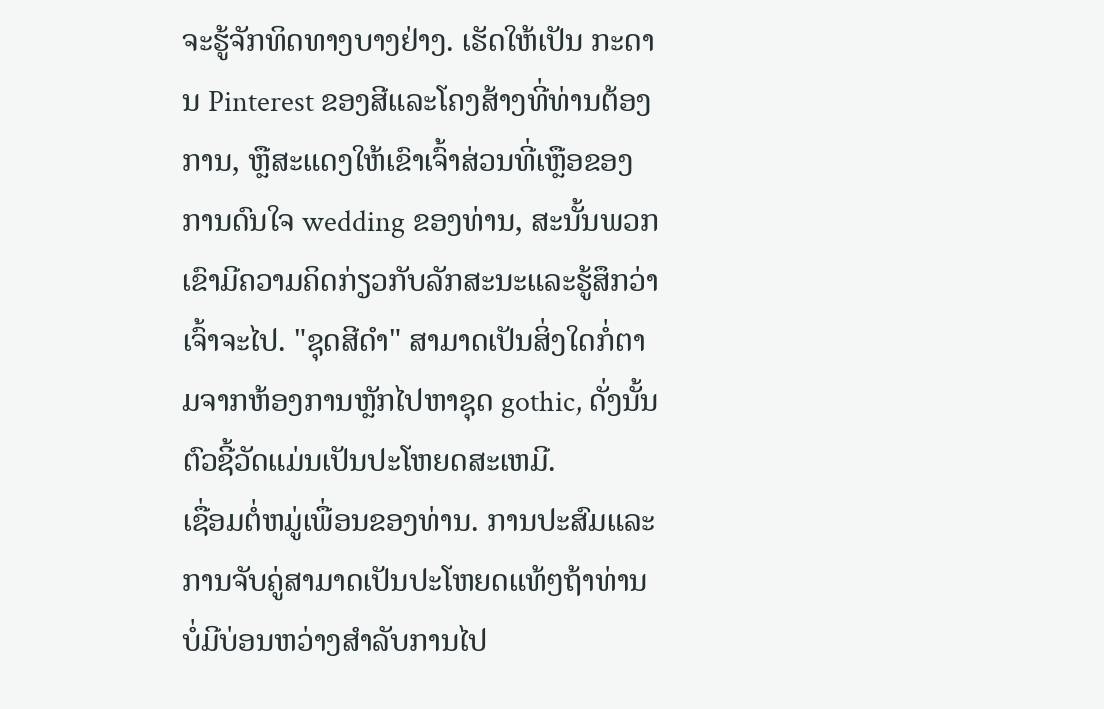ຈະຮູ້ຈັກທິດທາງບາງຢ່າງ. ເຮັດໃຫ້ເປັນ ກະດານ Pinterest ຂອງສີແລະໂຄງສ້າງທີ່ທ່ານຕ້ອງການ, ຫຼືສະແດງໃຫ້ເຂົາເຈົ້າສ່ວນທີ່ເຫຼືອຂອງການດົນໃຈ wedding ຂອງທ່ານ, ສະນັ້ນພວກເຂົາມີຄວາມຄິດກ່ຽວກັບລັກສະນະແລະຮູ້ສຶກວ່າເຈົ້າຈະໄປ. "ຊຸດສີດໍາ" ສາມາດເປັນສິ່ງໃດກໍ່ຕາມຈາກຫ້ອງການຫຼັກໄປຫາຊຸດ gothic, ດັ່ງນັ້ນຕົວຊີ້ວັດແມ່ນເປັນປະໂຫຍດສະເຫມີ.
ເຊື່ອມຕໍ່ຫມູ່ເພື່ອນຂອງທ່ານ. ການປະສົມແລະການຈັບຄູ່ສາມາດເປັນປະໂຫຍດແທ້ໆຖ້າທ່ານບໍ່ມີບ່ອນຫວ່າງສໍາລັບການໄປ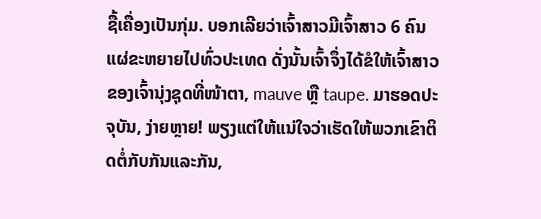ຊື້ເຄື່ອງເປັນກຸ່ມ. ບອກເລີຍວ່າເຈົ້າສາວມີເຈົ້າສາວ 6 ຄົນແຜ່ຂະຫຍາຍໄປທົ່ວປະເທດ ດັ່ງນັ້ນເຈົ້າຈຶ່ງໄດ້ຂໍໃຫ້ເຈົ້າສາວຂອງເຈົ້ານຸ່ງຊຸດທີ່ໜ້າຕາ, mauve ຫຼື taupe. ມາຮອດປະຈຸບັນ, ງ່າຍຫຼາຍ! ພຽງແຕ່ໃຫ້ແນ່ໃຈວ່າເຮັດໃຫ້ພວກເຂົາຕິດຕໍ່ກັບກັນແລະກັນ,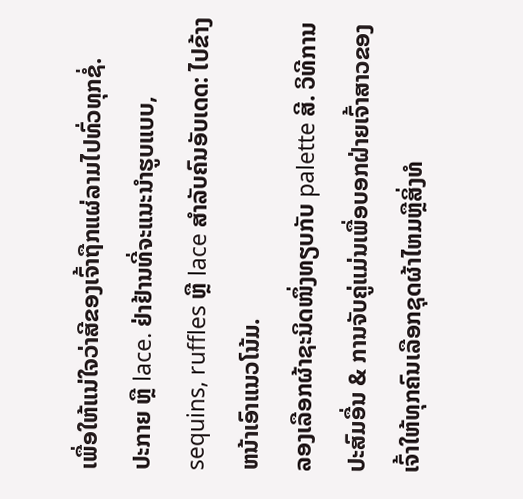ເພື່ອໃຫ້ແນ່ໃຈວ່າສີຂອງເຈົ້າຖືກແຜ່ລາມໄປທົ່ວທຸກຊໍ່.
ປະກາຍ ຫຼື lace. ຢ່າຢ້ານທີ່ຈະແນະນໍາຮູບແບບ, sequins, ruffles ຫຼື lace ສໍາລັບຄົນອັບເດດ: ໄປຂ້າງຫນ້າເອົາແນວໂນ້ມ.
ລອງເລືອກຜ້າຊະນິດໜຶ່ງທຽບກັບ palette ສີ. ວິທີການປະສົມອື່ນ & ການຈັບຄູ່ແມ່ນເພື່ອບອກຝ່າຍເຈົ້າສາວຂອງເຈົ້າໃຫ້ທຸກຄົນເລືອກຊຸດຜ້າໄຫມຫຼືສິ່ງທໍ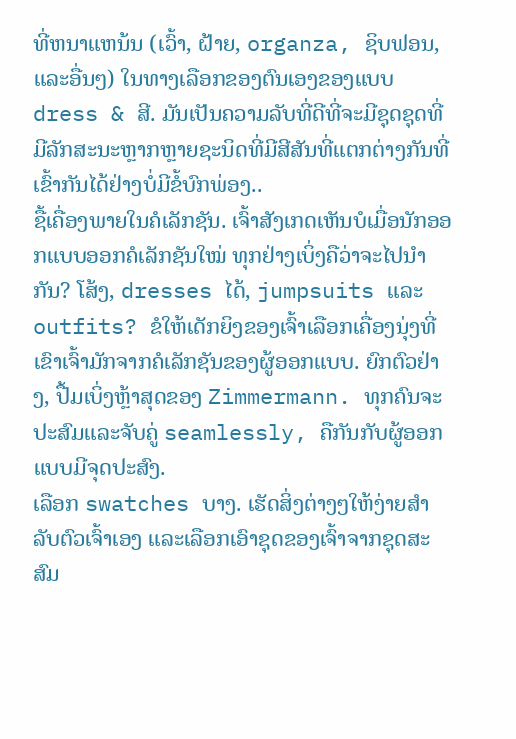ທີ່ຫນາແຫນ້ນ (ເວົ້າ, ຝ້າຍ, organza, ຊິບຟອນ, ແລະອື່ນໆ) ໃນທາງເລືອກຂອງຕົນເອງຂອງແບບ dress & ສີ. ມັນເປັນຄວາມລັບທີ່ດີທີ່ຈະມີຊຸດຊຸດທີ່ມີລັກສະນະຫຼາກຫຼາຍຊະນິດທີ່ມີສີສັນທີ່ແຕກຕ່າງກັນທີ່ເຂົ້າກັນໄດ້ຢ່າງບໍ່ມີຂໍ້ບົກພ່ອງ..
ຊື້ເຄື່ອງພາຍໃນຄໍເລັກຊັນ. ເຈົ້າສັງເກດເຫັນບໍເມື່ອນັກອອກແບບອອກຄໍເລັກຊັນໃໝ່ ທຸກຢ່າງເບິ່ງຄືວ່າຈະໄປນຳກັນ? ໂສ້ງ, dresses ໄດ້, jumpsuits ແລະ outfits? ຂໍໃຫ້ເດັກຍິງຂອງເຈົ້າເລືອກເຄື່ອງນຸ່ງທີ່ເຂົາເຈົ້າມັກຈາກຄໍເລັກຊັນຂອງຜູ້ອອກແບບ. ຍົກຕົວຢ່າງ, ປື້ມເບິ່ງຫຼ້າສຸດຂອງ Zimmermann. ທຸກຄົນຈະປະສົມແລະຈັບຄູ່ seamlessly, ຄືກັນກັບຜູ້ອອກແບບມີຈຸດປະສົງ.
ເລືອກ swatches ບາງ. ເຮັດສິ່ງຕ່າງໆໃຫ້ງ່າຍສຳລັບຕົວເຈົ້າເອງ ແລະເລືອກເອົາຊຸດຂອງເຈົ້າຈາກຊຸດສະສົມ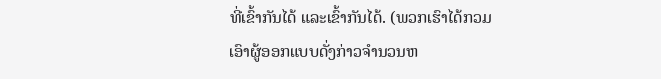ທີ່ເຂົ້າກັນໄດ້ ແລະເຂົ້າກັນໄດ້. (ພວກເຮົາໄດ້ກວມເອົາຜູ້ອອກແບບດັ່ງກ່າວຈໍານວນຫ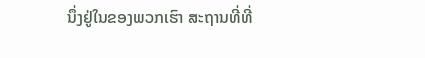ນຶ່ງຢູ່ໃນຂອງພວກເຮົາ ສະຖານທີ່ທີ່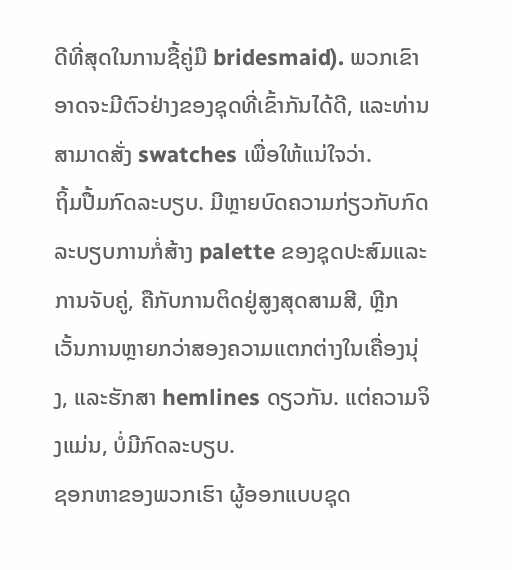ດີທີ່ສຸດໃນການຊື້ຄູ່ມື bridesmaid). ພວກເຂົາອາດຈະມີຕົວຢ່າງຂອງຊຸດທີ່ເຂົ້າກັນໄດ້ດີ, ແລະທ່ານສາມາດສັ່ງ swatches ເພື່ອໃຫ້ແນ່ໃຈວ່າ.
ຖິ້ມປື້ມກົດລະບຽບ. ມີຫຼາຍບົດຄວາມກ່ຽວກັບກົດລະບຽບການກໍ່ສ້າງ palette ຂອງຊຸດປະສົມແລະການຈັບຄູ່, ຄືກັບການຕິດຢູ່ສູງສຸດສາມສີ, ຫຼີກເວັ້ນການຫຼາຍກວ່າສອງຄວາມແຕກຕ່າງໃນເຄື່ອງນຸ່ງ, ແລະຮັກສາ hemlines ດຽວກັນ. ແຕ່ຄວາມຈິງແມ່ນ, ບໍ່ມີກົດລະບຽບ.
ຊອກຫາຂອງພວກເຮົາ ຜູ້ອອກແບບຊຸດ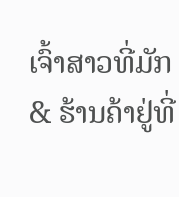ເຈົ້າສາວທີ່ມັກ & ຮ້ານຄ້າຢູ່ທີ່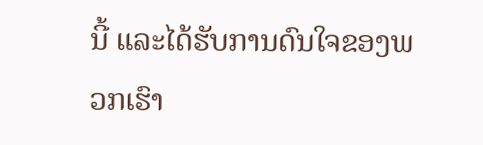ນີ້ ແລະໄດ້ຮັບການດົນໃຈຂອງພວກເຮົາ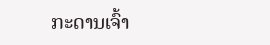ກະດານເຈົ້າ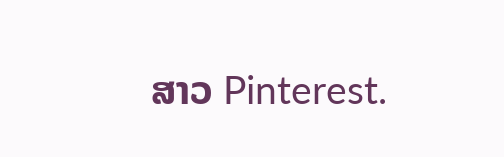ສາວ Pinterest.